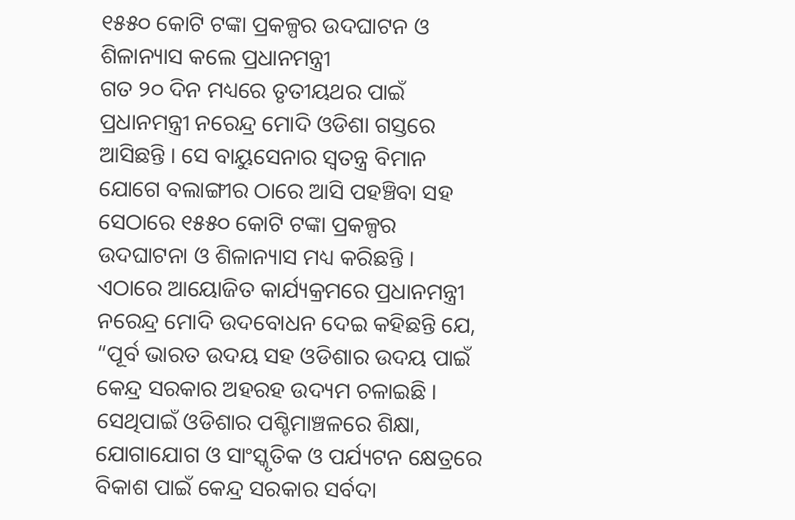୧୫୫୦ କୋଟି ଟଙ୍କା ପ୍ରକଳ୍ପର ଉଦଘାଟନ ଓ ଶିଳାନ୍ୟାସ କଲେ ପ୍ରଧାନମନ୍ତ୍ରୀ
ଗତ ୨୦ ଦିନ ମଧ୍ୟରେ ତୃତୀୟଥର ପାଇଁ ପ୍ରଧାନମନ୍ତ୍ରୀ ନରେନ୍ଦ୍ର ମୋଦି ଓଡିଶା ଗସ୍ତରେ ଆସିଛନ୍ତି । ସେ ବାୟୁସେନାର ସ୍ୱତନ୍ତ୍ର ବିମାନ ଯୋଗେ ବଲାଙ୍ଗୀର ଠାରେ ଆସି ପହଞ୍ଚିବା ସହ ସେଠାରେ ୧୫୫୦ କୋଟି ଟଙ୍କା ପ୍ରକଳ୍ପର ଉଦଘାଟନା ଓ ଶିଳାନ୍ୟାସ ମଧ୍ୟ କରିଛନ୍ତି ।
ଏଠାରେ ଆୟୋଜିତ କାର୍ଯ୍ୟକ୍ରମରେ ପ୍ରଧାନମନ୍ତ୍ରୀ ନରେନ୍ଦ୍ର ମୋଦି ଉଦବୋଧନ ଦେଇ କହିଛନ୍ତି ଯେ, “ପୂର୍ବ ଭାରତ ଉଦୟ ସହ ଓଡିଶାର ଉଦୟ ପାଇଁ କେନ୍ଦ୍ର ସରକାର ଅହରହ ଉଦ୍ୟମ ଚଳାଇଛି । ସେଥିପାଇଁ ଓଡିଶାର ପଶ୍ଚିମାଞ୍ଚଳରେ ଶିକ୍ଷା, ଯୋଗାଯୋଗ ଓ ସାଂସ୍କୃତିକ ଓ ପର୍ଯ୍ୟଟନ କ୍ଷେତ୍ରରେ ବିକାଶ ପାଇଁ କେନ୍ଦ୍ର ସରକାର ସର୍ବଦା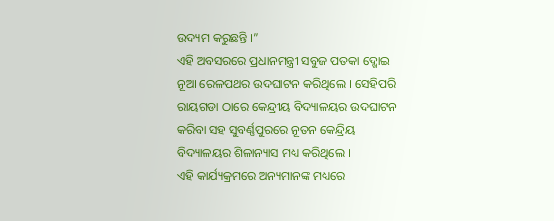ଉଦ୍ୟମ କରୁଛନ୍ତି ।”
ଏହି ଅବସରରେ ପ୍ରଧାନମନ୍ତ୍ରୀ ସବୁଜ ପତକା ଦ୍ଖୋଇ ନୂଆ ରେଳପଥର ଉଦଘାଟନ କରିଥିଲେ । ସେହିପରି ରାୟଗଡା ଠାରେ କେନ୍ଦ୍ରୀୟ ବିଦ୍ୟାଳୟର ଉଦଘାଟନ କରିବା ସହ ସୁବର୍ଣ୍ଣପୁରରେ ନୂତନ କେନ୍ଦ୍ରିୟ ବିଦ୍ୟାଳୟର ଶିଳାନ୍ୟାସ ମଧ୍ୟ କରିଥିଲେ ।
ଏହି କାର୍ଯ୍ୟକ୍ରମରେ ଅନ୍ୟମାନଙ୍କ ମଧ୍ୟରେ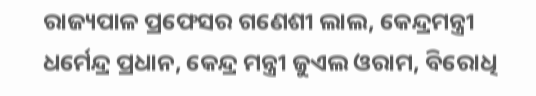ରାଜ୍ୟପାଳ ପ୍ରଫେସର ଗଣେଶୀ ଲାଲ, କେନ୍ଦ୍ରମନ୍ତ୍ରୀ ଧର୍ମେନ୍ଦ୍ର ପ୍ରଧାନ, କେନ୍ଦ୍ର ମନ୍ତ୍ରୀ ଜୁଏଲ ଓରାମ, ବିରୋଧି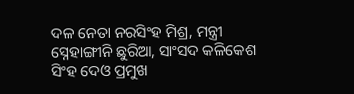ଦଳ ନେତା ନରସିଂହ ମିଶ୍ର, ମନ୍ତ୍ରୀ ସ୍ନେହାଙ୍ଗୀନି ଛୁରିଆ, ସାଂସଦ କଳିକେଶ ସିଂହ ଦେଓ ପ୍ରମୁଖ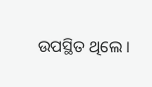ଉପସ୍ଥିତ ଥିଲେ ।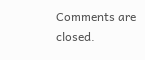Comments are closed.